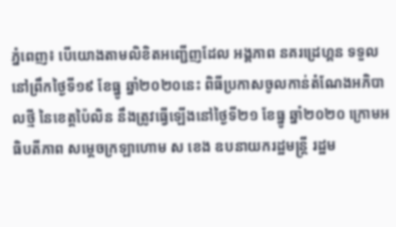ភ្នំពេញ៖ បើយោងតាមលិខិតអញ្ជើញដែល អង្គភាព នគរដ្រេហ្គន ទទួលនៅព្រឹកថ្ងៃទី១៩ ខែធ្នូ ឆ្នាំ២០២០នេះ ពិធីប្រកាសចូលកាន់តំណែងអភិបាលថ្មី នៃខេត្តប៉ៃលិន នឹងត្រូវធ្វើឡើងនៅថ្ងៃទី២១ ខែធ្នូ ឆ្នាំ២០២០ ក្រោមអធិបតីភាព សម្ដេចក្រឡាហោម ស ខេង ឧបនាយករដ្ឋមន្ដ្រី រដ្ឋម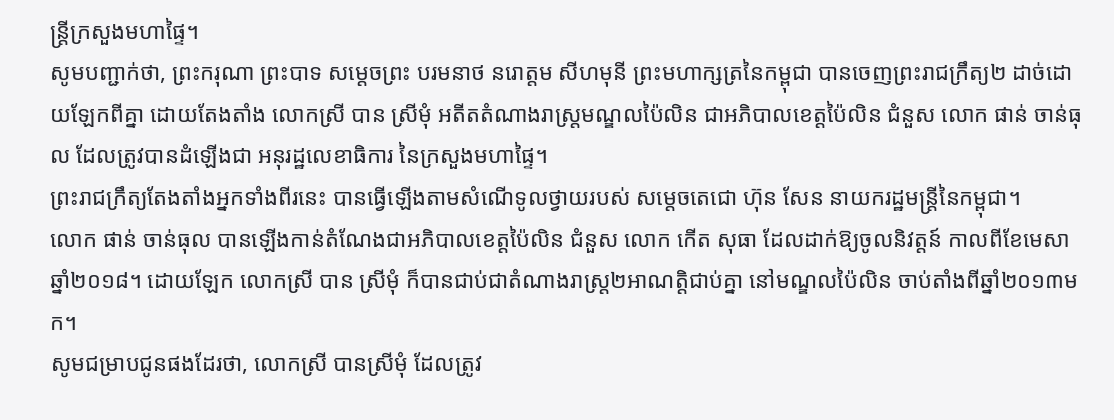ន្ដ្រីក្រសួងមហាផ្ទៃ។
សូមបញ្ជាក់ថា, ព្រះករុណា ព្រះបាទ សម្តេចព្រះ បរមនាថ នរោត្តម សីហមុនី ព្រះមហាក្សត្រនៃកម្ពុជា បានចេញព្រះរាជក្រឹត្យ២ ដាច់ដោយឡែកពីគ្នា ដោយតែងតាំង លោកស្រី បាន ស្រីមុំ អតីតតំណាងរាស្រ្តមណ្ឌលប៉ៃលិន ជាអភិបាលខេត្តប៉ៃលិន ជំនួស លោក ផាន់ ចាន់ធុល ដែលត្រូវបានដំឡើងជា អនុរដ្ឋលេខាធិការ នៃក្រសួងមហាផ្ទៃ។
ព្រះរាជក្រឹត្យតែងតាំងអ្នកទាំងពីរនេះ បានធ្វើឡើងតាមសំណើទូលថ្វាយរបស់ សម្តេចតេជោ ហ៊ុន សែន នាយករដ្ឋមន្រ្តីនៃកម្ពុជា។
លោក ផាន់ ចាន់ធុល បានឡើងកាន់តំណែងជាអភិបាលខេត្តប៉ៃលិន ជំនួស លោក កើត សុធា ដែលដាក់ឱ្យចូលនិវត្តន៍ កាលពីខែមេសា ឆ្នាំ២០១៨។ ដោយឡែក លោកស្រី បាន ស្រីមុំ ក៏បានជាប់ជាតំណាងរាស្រ្ត២អាណត្តិជាប់គ្នា នៅមណ្ឌលប៉ៃលិន ចាប់តាំងពីឆ្នាំ២០១៣មក។
សូមជម្រាបជូនផងដែរថា, លោកស្រី បានស្រីមុំ ដែលត្រូវ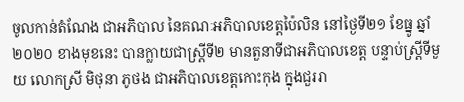ចូលកាន់តំណែង ជាអភិបាល នៃគណៈអភិបាលខេត្តប៉ៃលិន នៅថ្ងៃទី២១ ខែធ្នូ ឆ្នាំ២០២០ ខាងមុខនេះ បានក្លាយជាស្ត្រីទី២ មានតួនាទីជាអភិបាលខេត្ត បន្ទាប់ស្ត្រីទីមួយ លោកស្រី មិថុនា ភូថង ជាអភិបាលខេត្តកោះកុង ក្នុងជួររា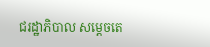ជរដ្ឋាភិបាល សម្ដេចតេ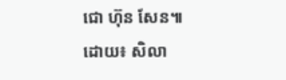ជោ ហ៊ុន សែន៕
ដោយ៖ សិលា